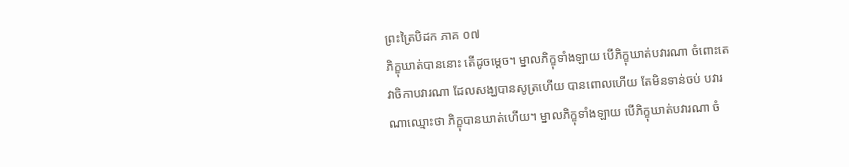ព្រះត្រៃបិដក ភាគ ០៧
ភិក្ខុឃាត់បាននោះ តើដូចម្តេច។ ម្នាលភិក្ខុទាំងឡាយ បើភិក្ខុឃាត់បវារណា ចំពោះតេវាចិកាបវារណា ដែលសង្ឃបានសូត្រហើយ បានពោលហើយ តែមិនទាន់ចប់ បវារណាឈ្មោះថា ភិក្ខុបានឃាត់ហើយ។ ម្នាលភិក្ខុទាំងឡាយ បើភិក្ខុឃាត់បវារណា ចំ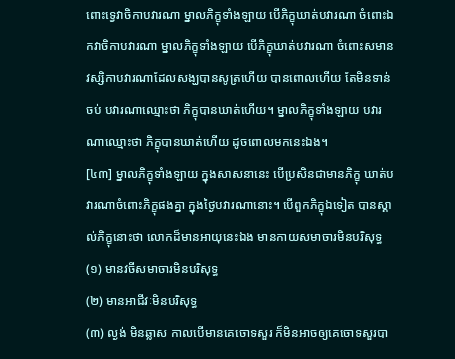ពោះទ្វេវាចិកាបវារណា ម្នាលភិក្ខុទាំងឡាយ បើភិក្ខុឃាត់បវារណា ចំពោះឯកវាចិកាបវារណា ម្នាលភិក្ខុទាំងឡាយ បើភិក្ខុឃាត់បវារណា ចំពោះសមានវស្សិកាបវារណាដែលសង្ឃបានសូត្រហើយ បានពោលហើយ តែមិនទាន់ចប់ បវារណាឈ្មោះថា ភិក្ខុបានឃាត់ហើយ។ ម្នាលភិក្ខុទាំងឡាយ បវារណាឈ្មោះថា ភិក្ខុបានឃាត់ហើយ ដូចពោលមកនេះឯង។
[៤៣] ម្នាលភិក្ខុទាំងឡាយ ក្នុងសាសនានេះ បើប្រសិនជាមានភិក្ខុ ឃាត់បវារណាចំពោះភិក្ខុផងគ្នា ក្នុងថ្ងៃបវារណានោះ។ បើពួកភិក្ខុឯទៀត បានស្គាល់ភិក្ខុនោះថា លោកដ៏មានអាយុនេះឯង មានកាយសមាចារមិនបរិសុទ្ធ
(១) មានវចីសមាចារមិនបរិសុទ្ធ
(២) មានអាជីវៈមិនបរិសុទ្ធ
(៣) ល្ងង់ មិនឆ្លាស កាលបើមានគេចោទសួរ ក៏មិនអាចឲ្យគេចោទសួរបា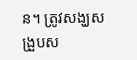ន។ ត្រូវសង្ឃសង្រួបស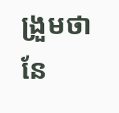ង្រួមថា នែ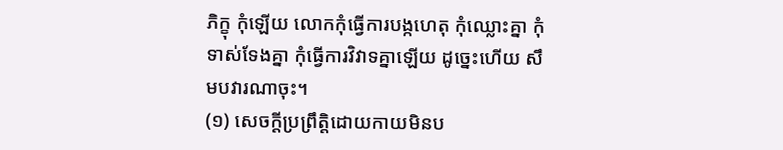ភិក្ខុ កុំឡើយ លោកកុំធ្វើការបង្កហេតុ កុំឈ្លោះគ្នា កុំទាស់ទែងគ្នា កុំធ្វើការវិវាទគ្នាឡើយ ដូច្នេះហើយ សឹមបវារណាចុះ។
(១) សេចក្តីប្រព្រឹត្តិដោយកាយមិនប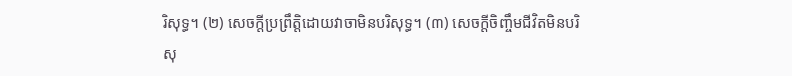រិសុទ្ធ។ (២) សេចក្តីប្រព្រឹត្តិដោយវាចាមិនបរិសុទ្ធ។ (៣) សេចក្តីចិញ្ចឹមជីវិតមិនបរិសុ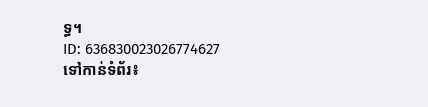ទ្ធ។
ID: 636830023026774627
ទៅកាន់ទំព័រ៖